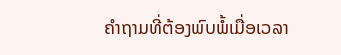ຄຳຖາມທີ່ຕ້ອງພົບພໍ້ເມື່ອເວລາ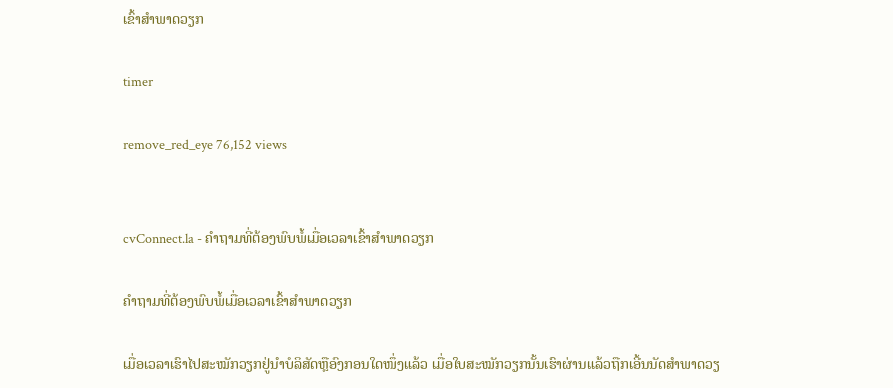ເຂົ້າສຳພາດວຽກ

timer

remove_red_eye 76,152 views


cvConnect.la - ຄຳຖາມທີ່ຕ້ອງພົບພໍ້ເມື່ອເວລາເຂົ້າສຳພາດວຽກ

ຄຳຖາມທີ່ຕ້ອງພົບພໍ້ເມື່ອເວລາເຂົ້າສຳພາດວຽກ

ເມື່ອເວລາເຮົາໄປສະໝັກວຽກຢູ່ນຳບໍລິສັດຫຼືອົງກອນໃດໜຶ່ງແລ້ວ ເມື່ອໃບສະໝັກວຽກນັ້ນເຮົາຜ່ານແລ້ວຖືກເອີ້ນນັດສຳພາດວຽ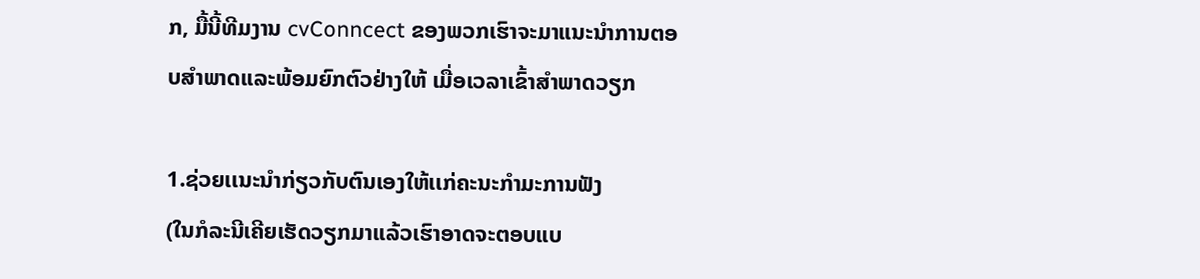ກ, ມື້ນີ້ທີມງານ cvConncect ຂອງພວກເຮົາຈະມາແນະນຳການຕອບສຳພາດແລະພ້ອມຍົກຕົວຢ່າງໃຫ້ ເມື່ອເວລາເຂົ້າສຳພາດວຽກ

1.ຊ່ວຍເເນະນຳກ່ຽວກັບຕົນເອງໃຫ້ເເກ່ຄະນະກຳມະການຟັງ
(ໃນກໍລະນີເຄີຍເຮັດວຽກມາເເລ້ວເຮົາອາດຈະຕອບແບ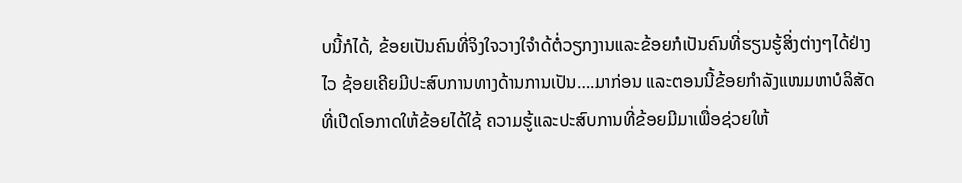ບນີ້ກໍໄດ້, ຂ້ອຍເປັນຄົນທີ່ຈິງໃຈວາງໃຈຳດ້ຕໍ່ວຽກງານແລະຂ້ອຍກໍເປັນຄົນທີ່ຮຽນຮູ້ສິ່ງຕ່າງໆໄດ້ຢ່າງໄວ ຊ້ອຍເຄີຍມີປະສົບການທາງດ້ານການເປັນ….ມາກ່ອນ ແລະຕອນນີ້ຂ້ອຍກຳລັງແໜມຫາບໍລິສັດທີ່ເປີດໂອກາດໃຫ້ຂ້ອຍໄດ້ໃຊ້ ຄວາມຮູ້ແລະປະສົບການທີ່ຂ້ອຍມີມາເພື່ອຊ່ວຍໃຫ້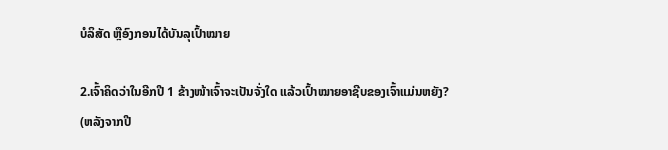ບໍລິສັດ ຫຼືອົງກອນໄດ້ບັນລຸເປົ້າໝາຍ

2.ເຈົ້າຄິດວ່າໃນອີກປີ 1 ຂ້າງໜ້າເຈົ້າຈະເປັນຈັ່ງໃດ ແລ້ວເປົ້າໝາຍອາຊີບຂອງເຈົ້າແມ່ນຫຍັງ?
(ຫລັງຈາກປີ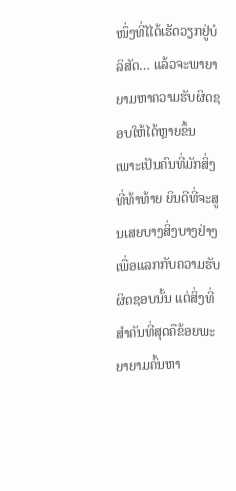ໜຶ່ງທີ່ໄໄດ້ເຮັດວຽກຢູ່ບໍລິສັດ… ແລ້ວຈະພາຍາຍາມຫາຄວາມຮັບຜິດຊອບໃຫ້ໄດ້ຫຼາຍຂຶ້ນ ເພາະເປັນຄົນທີ່ມັກສິ່ງທີ່ທ້າທ້າຍ ຍິນດີທີ່ຈະສູນເສຍບາງສິ່ງບາງຢ່າງເພື່ອແລກກັບຄວາມຮັບຜິດຊອບນັ້ນ ແຕ່ສິ່ງທີ່ສຳຄັນທີ່ສຸດຄືຂ້ອຍພະຍາຍາມຄົ້ນຫາ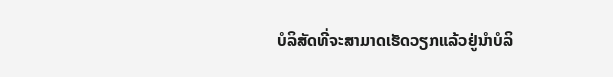ບໍລິສັດທີ່ຈະສາມາດເຮັດວຽກແລ້ວຢູ່ນຳບໍລິ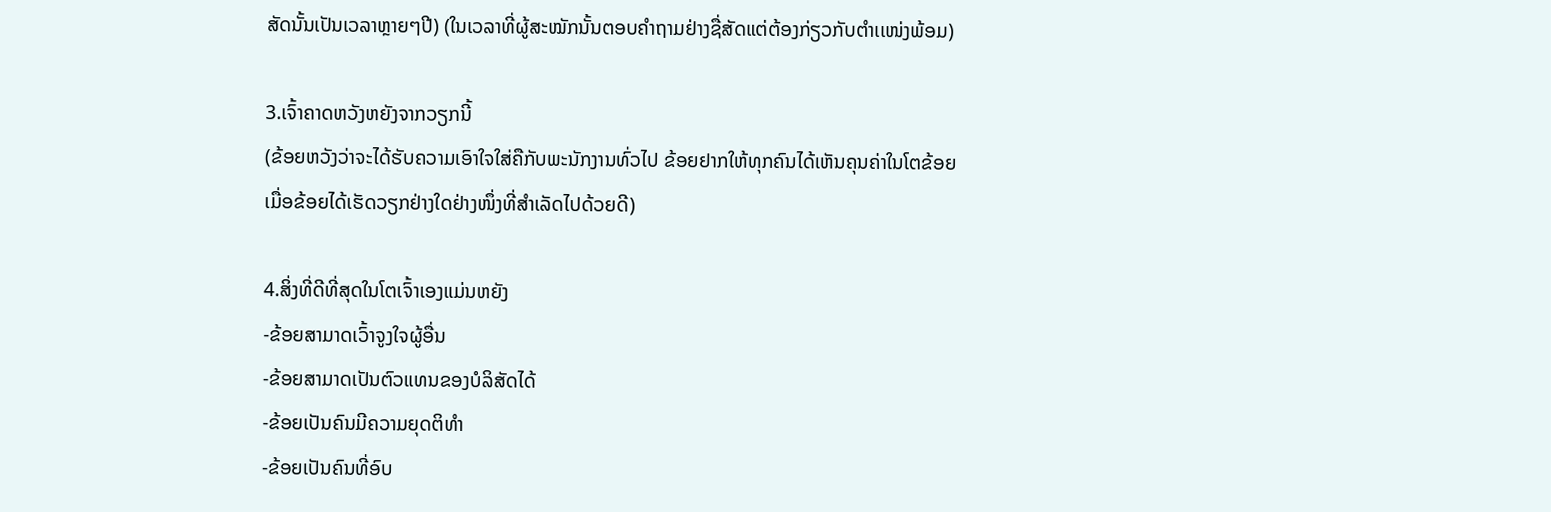ສັດນັ້ນເປັນເວລາຫຼາຍໆປີ) (ໃນເວລາທີ່ຜູ້ສະໝັກນັ້ນຕອບຄໍາຖາມຢ່າງຊື່ສັດແຕ່ຕ້ອງກ່ຽວກັບຕໍາເເໜ່ງພ້ອມ)

3.ເຈົ້າຄາດຫວັງຫຍັງຈາກວຽກນີ້
(ຂ້ອຍຫວັງວ່າຈະໄດ້ຮັບຄວາມເອົາໃຈໃສ່ຄືກັບພະນັກງານທົ່ວໄປ ຂ້ອຍຢາກໃຫ້ທຸກຄົນໄດ້ເຫັນຄຸນຄ່າໃນໂຕຂ້ອຍ ເມື່ອຂ້ອຍໄດ້ເຮັດວຽກຢ່າງໃດຢ່າງໜຶ່ງທີ່ສຳເລັດໄປດ້ວຍດີ)

4.ສິ່ງທີ່ດີທີ່ສຸດໃນໂຕເຈົ້າເອງແມ່ນຫຍັງ
-ຂ້ອຍສາມາດເວົ້າຈູງໃຈຜູ້ອື່ນ
-ຂ້ອຍສາມາດເປັນຕົວແທນຂອງບໍລິສັດໄດ້
-ຂ້ອຍເປັນຄົນມີຄວາມຍຸດຕິທຳ
-ຂ້ອຍເປັນຄົນທີ່ອົບ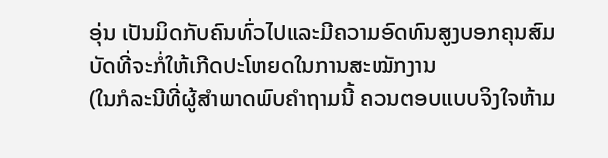ອຸ່ນ ເປັນມິດກັບຄົນທົ່ວໄປແລະມີຄວາມອົດທົນສູງບອກຄຸນສົມບັດທີ່ຈະກໍ່ໃຫ້ເກີດປະໂຫຍດໃນການສະໝັກງານ
(ໃນກໍລະນີທີ່ຜູ້ສໍາພາດພົບຄໍາຖາມນີ້ ຄວນຕອບແບບຈິງໃຈຫ້າມ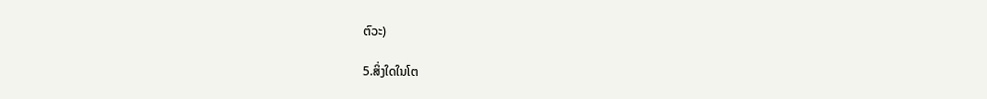ຕົວະ)

5.ສິ່ງໃດໃນໂຕ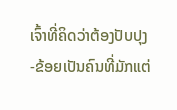ເຈົ້າທີ່ຄິດວ່າຕ້ອງປັບປຸງ
-ຂ້ອຍເປັນຄົນທີ່ມັກແຕ່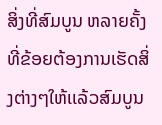ສິ່ງທີ່ສົມບູນ ຫລາຍຄັ້ງທີ່ຂ້ອຍຕ້ອງການເຮັດສິ່ງຕ່າງໆໃຫ້ເເລ້ວສົມບູນ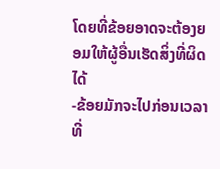ໂດຍທີ່ຂ້ອຍອາດຈະຕ້ອງຍອມໃຫ້ຜູ້ອື່ນເຮັດສິ່ງທີ່ຜິດໄດ້
-ຂ້ອຍມັກຈະໄປກ່ອນເວລາທີ່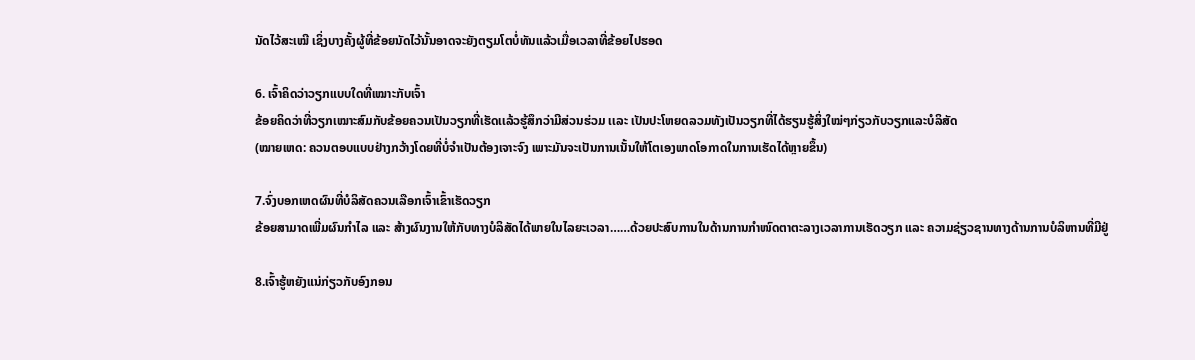ນັດໄວ້ສະເໝີ ເຊິ່ງບາງຄັ້ງຜູ້ທີ່ຂ້ອຍນັດໄວ້ນັ້ນອາດຈະຍັງຕຽມໂຕບໍ່ທັນແລ້ວເມື່ອເວລາທີ່ຂ້ອຍໄປຮອດ

6. ເຈົ້າຄິດວ່າວຽກແບບໃດທີ່ເໝາະກັບເຈົ້າ
ຂ້ອຍຄິດວ່າທີ່ວຽກເໝາະສົມກັບຂ້ອຍຄວນເປັນວຽກທີ່ເຮັດເເລ້ວຮູ້ສຶກວ່າມີສ່ວນຮ່ວມ ເເລະ ເປັນປະໂຫຍດລວມທັງເປັນວຽກທີ່ໄດ້ຮຽນຮູ້ສິ່ງໃໝ່ໆກ່ຽວກັບວຽກແລະບໍລິສັດ
(ໝາຍເຫດ: ຄວນຕອບແບບຢ່າງກວ້າງໂດຍທີ່ບໍ່ຈຳເປັນຕ້ອງເຈາະຈົງ ເພາະມັນຈະເປັນການເນັ້ນໃຫ້ໂຕເອງພາດໂອກາດໃນການເຮັດໄດ້ຫຼາຍຂຶ້ນ)

7.ຈົ່ງບອກເຫດຜົນທີ່ບໍລິສັດຄວນເລືອກເຈົ້າເຂົ້າເຮັດວຽກ
ຂ້ອຍສາມາດເພີ່ມຜົນກຳໄລ ແລະ ສ້າງຜົນງານໃຫ້ກັບທາງບໍລິສັດໄດ້ພາຍໃນໄລຍະເວລາ……ດ້ວຍປະສົບການໃນດ້ານການກຳໜົດຕາຕະລາງເວລາການເຮັດວຽກ ແລະ ຄວາມຊ່ຽວຊານທາງດ້ານການບໍລິຫານທີ່ມີຢູ່

8.ເຈົ້າຮູ້ຫຍັງແນ່ກ່ຽວກັບອົງກອນ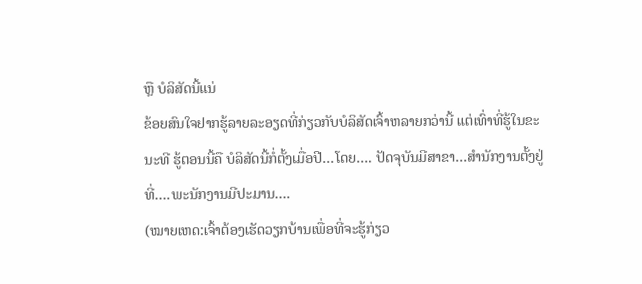ຫຼື ບໍລິສັດນີ້ແນ່
ຂ້ອຍສົນໃຈຢາກຮູ້ລາຍລະອຽດທີ່ກ່ຽວກັບບໍລິສັດເຈົ້າຫລາຍກວ່ານີ້ ແຕ່ເທົ່າທີ່ຮູ້ໃນຂະນະທີ ຮູ້ຕອນນີ້ຄື ບໍລິສັດນີ້ກໍ່ຕັ້ງເມື່ອປີ…ໂດຍ…. ປັດຈຸບັນມີສາຂາ…ສຳນັກງານຕັ້ງຢູ່ທີ່….ພະນັກງານມີປະມານ….
(ໝາຍເຫດ:ເຈົ້າຕ້ອງເຮັດວຽກບ້ານເພື່ອທີ່ຈະຮູ້ກ່ຽວ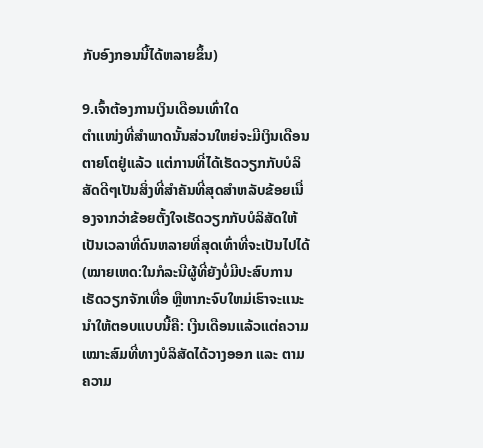ກັບອົງກອນນີ້ໄດ້ຫລາຍຂຶ້ນ)

9.ເຈົ້າຕ້ອງການເງິນເດືອນເທົ່າໃດ
ຕໍາເເໜ່ງທີ່ສຳພາດນັ້ນສ່ວນໃຫຍ່ຈະມີເງິນເດືອນຕາຍໂຕຢູ່ແລ້ວ ແຕ່ການທີ່ໄດ້ເຮັດວຽກກັບບໍລິສັດດີໆເປັນສິ່ງທີ່ສຳຄັນທີ່ສຸດສຳຫລັບຂ້ອຍເນື່ອງຈາກວ່າຂ້ອຍຕັ້ງໃຈເຮັດວຽກກັບບໍລິສັດໃຫ້ເປັນເວລາທີ່ດົນຫລາຍທີ່ສຸດເທົ່າທີ່ຈະເປັນໄປໄດ້
(ໝາຍເຫດ:ໃນກໍລະນີຜູ້ທີ່ຍັງບໍ່ມີປະສົບການເຮັດວຽກຈັກເທື່ອ ຫຼືຫາກະຈົບໃຫມ່ເຮົາຈະເເນະນຳໃຫ້ຕອບແບບນີ້ຄື: ເງີນເດືອນແລ້ວແຕ່ຄວາມເໝາະສົມທີ່ທາງບໍລິສັດໄດ້ວາງອອກ ແລະ ຕາມຄວາມ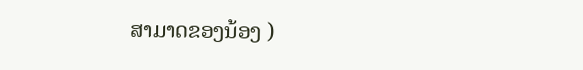ສາມາດຂອງນ້ອງ )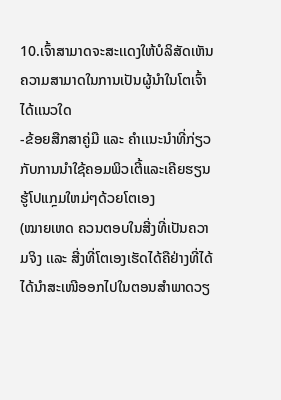10.ເຈົ້າສາມາດຈະສະເເດງໃຫ້ບໍລິສັດເຫັນຄວາມສາມາດໃນການເປັນຜູ້ນຳໃນໂຕເຈົ້າໄດ້ເເນວໃດ
-ຂ້ອຍສືກສາຄູ່ມື ແລະ ຄຳເເນະນຳທີ່ກ່ຽວກັບການນຳໃຊ້ຄອມພິວເຕີ້ແລະເຄີຍຮຽນຮູ້ໂປແກຼມໃຫມ່ໆດ້ວຍໂຕເອງ
(ໝາຍເຫດ ຄວນຕອບໃນສີ່ງທີ່ເປັນຄວາມຈິງ ເເລະ ສີ່ງທີ່ໂຕເອງເຮັດໄດ້ຄືຢ່າງທີ່ໄດ້ໄດ້ນໍາສະເໜີອອກໄປໃນຕອນສຳພາດວຽ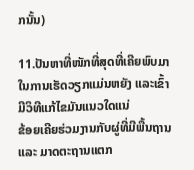ກນັ້ນ)

11.ປັນຫາທີ່ໜັກທີ່ສຸດທີ່ເຄີຍພົບມາໃນການເຮັດວຽກແມ່ນຫຍັງ ແລະເຂົ້າມີວິທີແກ້ໄຂມັນແນວໃດແນ່
ຂ້ອຍເຄີຍຮ່ວມງານກັບຜູ່ທີ່ມີພື້ນຖານ ແລະ ມາດຕະຖານແຕກ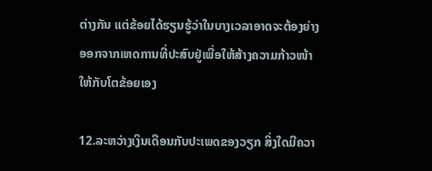ຕ່າງກັນ ແຕ່ຂ້ອຍໄດ້ຮຽນຮູ້ວ່າໃນບາງເວລາອາດຈະຕ້ອງຍ່າງອອກຈາກເຫດການທີ່ປະສົບຢູ່ເພື່ອໃຫ້ສ້າງຄວາມກ້າວໜ້າໃຫ້ກັບໂຕຂ້ອຍເອງ

12.ລະຫວ່າງເງິນເດືອນກັບປະເພດຂອງວຽກ ສິ່ງໃດມີຄວາ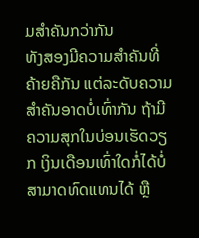ມສຳຄັນກວ່າກັນ
ທັງສອງມີຄວາມສຳຄັນທີ່ຄ້າຍຄືກັນ ແຕ່ລະດັບຄວາມສຳຄັນອາດບໍ່ເທົ່າກັນ ຖ້າມີຄວາມສຸກໃນບ່ອນເຮັດວຽກ ເງິນເດືອນເທົ່າໃດກໍ່ໄດ້ບໍ່ສາມາດທົດແທນໄດ້ ຫຼື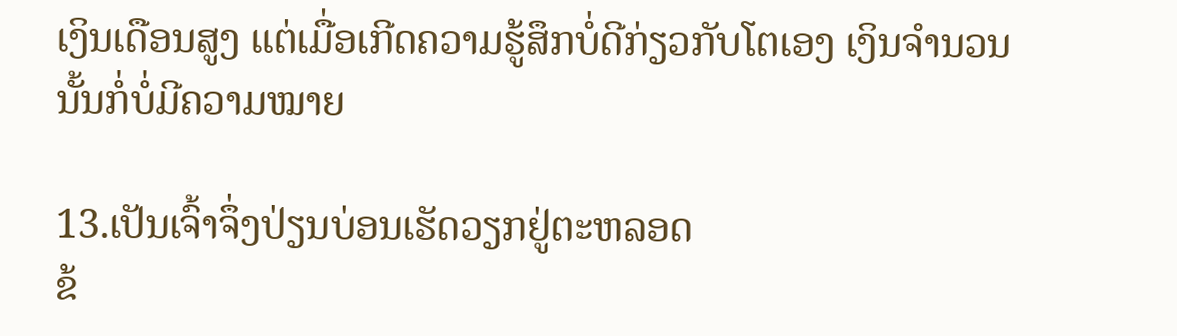ເງິນເດືອນສູງ ແຕ່ເມື່ອເກີດຄວາມຮູ້ສຶກບໍ່ດີກ່ຽວກັບໂຕເອງ ເງິນຈຳນວນນັ້ນກໍ່ບໍ່ມີຄວາມໝາຍ

13.ເປັນເຈົ້າຈຶ່ງປ່ຽນບ່ອນເຮັດວຽກຢູ່ຕະຫລອດ
ຂ້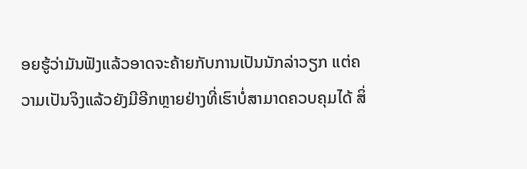ອຍຮູ້ວ່າມັນຟັງແລ້ວອາດຈະຄ້າຍກັບການເປັນນັກລ່າວຽກ ແຕ່ຄວາມເປັນຈິງແລ້ວຍັງມີອີກຫຼາຍຢ່າງທີ່ເຮົາບໍ່ສາມາດຄວບຄຸມໄດ້ ສິ່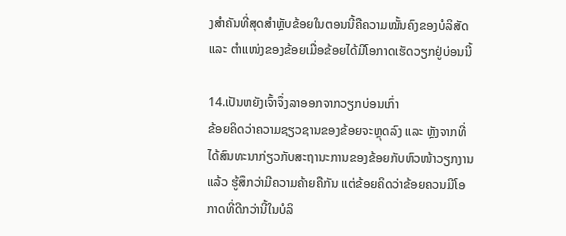ງສຳຄັນທີ່ສຸດສຳຫຼັບຂ້ອຍໃນຕອນນີ້ຄືຄວາມໝັ້ນຄົງຂອງບໍລິສັດ ແລະ ຕໍາແໜ່ງຂອງຂ້ອຍເມື່ອຂ້ອຍໄດ້ມີໂອກາດເຮັດວຽກຢູ່ບ່ອນນີ້

14.ເປັນຫຍັງເຈົ້າຈຶ່ງລາອອກຈາກວຽກບ່ອນເກົ່າ
ຂ້ອຍຄິດວ່າຄວາມຊຽວຊານຂອງຂ້ອຍຈະຫຼຸດລົງ ແລະ ຫຼັງຈາກທີ່ໄດ້ສົນທະນາກ່ຽວກັບສະຖານະການຂອງຂ້ອຍກັບຫົວໜ້າວຽກງານແລ້ວ ຮູ້ສຶກວ່າມີຄວາມຄ້າຍຄືກັນ ແຕ່ຂ້ອຍຄິດວ່າຂ້ອຍຄວນມີໂອກາດທີ່ດີກວ່ານີ້ໃນບໍລິ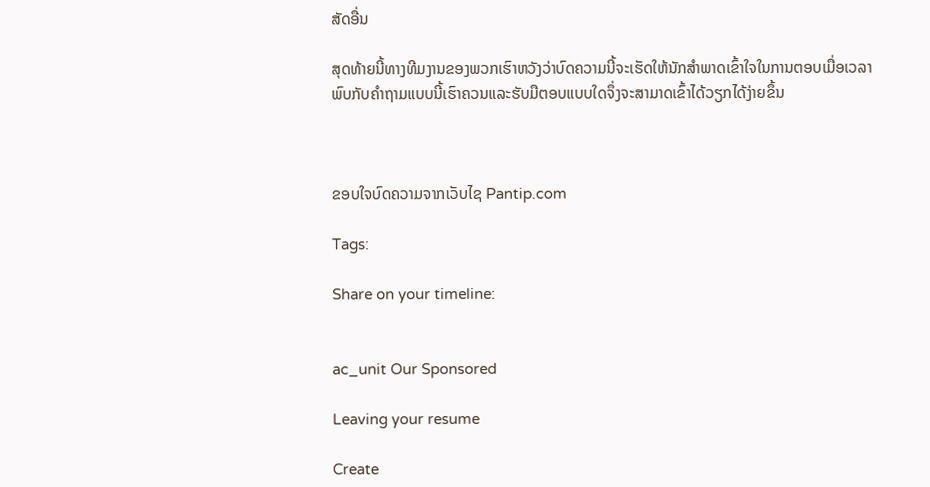ສັດອື່ນ

ສຸດທ້າຍນີ້ທາງທີມງານຂອງພວກເຮົາຫວັງວ່າບົດຄວາມນີ້ຈະເຮັດໃຫ້ນັກສຳພາດເຂົ້າໃຈໃນການຕອບເມື່ອເວລາພົບກັບຄຳຖາມແບບນີ້ເຮົາຄວນແລະຮັບມືຕອບແບບໃດຈຶ່ງຈະສາມາດເຂົ້າໄດ້ວຽກໄດ້ງ່າຍຂຶ້ນ



ຂອບໃຈບົດຄວາມຈາກເວັບໄຊ Pantip.com

Tags:

Share on your timeline:


ac_unit Our Sponsored

Leaving your resume

Create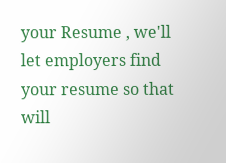your Resume , we'll let employers find your resume so that will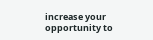increase your opportunity to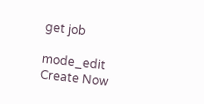get job

mode_edit Create Now